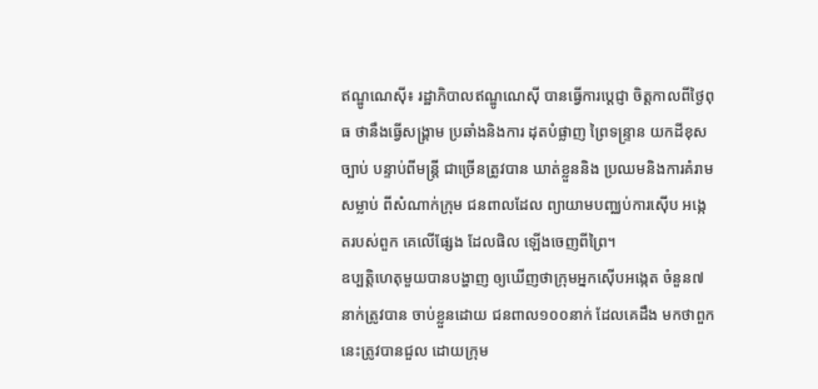ឥណ្ឌូណេស៊ី៖ រដ្ឋាភិបាលឥណ្ឌូណេស៊ី បានធ្វើការប្តេជ្ញា ចិត្តកាលពីថ្ងៃពុធ ថានឹងធ្វើសង្គ្រាម ប្រឆាំងនិងការ ដុតបំផ្លាញ ព្រៃទន្ទ្រាន យកដីខុសច្បាប់ បន្ទាប់ពីមន្ត្រី ជាច្រើនត្រូវបាន ឃាត់ខ្លួននិង ប្រឈមនិងការគំរាមសម្លាប់ ពីសំណាក់ក្រុម ជនពាលដែល ព្យាយាមបញ្ឈប់ការស៊ើប អង្កេតរបស់ពួក គេលើផ្សែង ដែលផិល ឡើងចេញពីព្រៃ។
ឧប្បត្តិហេតុមួយបានបង្ហាញ ឲ្យឃើញថាក្រុមអ្នកស៊ើបអង្កេត ចំនួន៧នាក់ត្រូវបាន ចាប់ខ្លួនដោយ ជនពាល១០០នាក់ ដែលគេដឹង មកថាពួកនេះត្រូវបានជួល ដោយក្រុម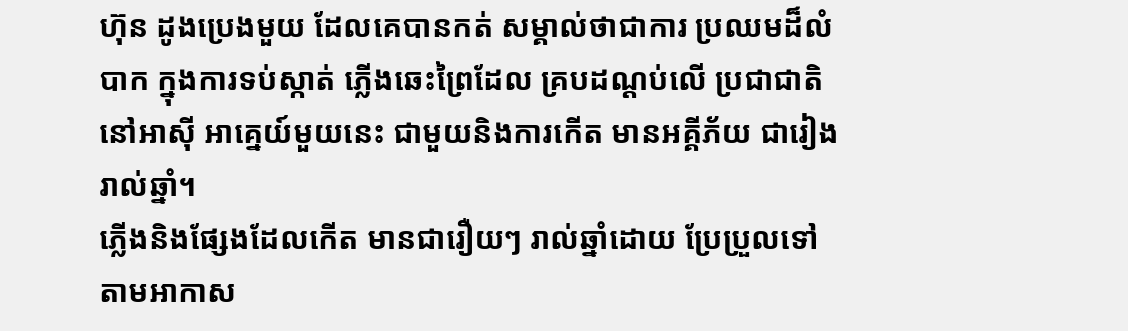ហ៊ុន ដូងប្រេងមួយ ដែលគេបានកត់ សម្គាល់ថាជាការ ប្រឈមដ៏លំបាក ក្នុងការទប់ស្កាត់ ភ្លើងឆេះព្រៃដែល គ្របដណ្តប់លើ ប្រជាជាតិនៅអាស៊ី អាគ្នេយ៍មួយនេះ ជាមួយនិងការកើត មានអគ្គីភ័យ ជារៀងរាល់ឆ្នាំ។
ភ្លើងនិងផ្សែងដែលកើត មានជារឿយៗ រាល់ឆ្នាំដោយ ប្រែប្រួលទៅ តាមអាកាស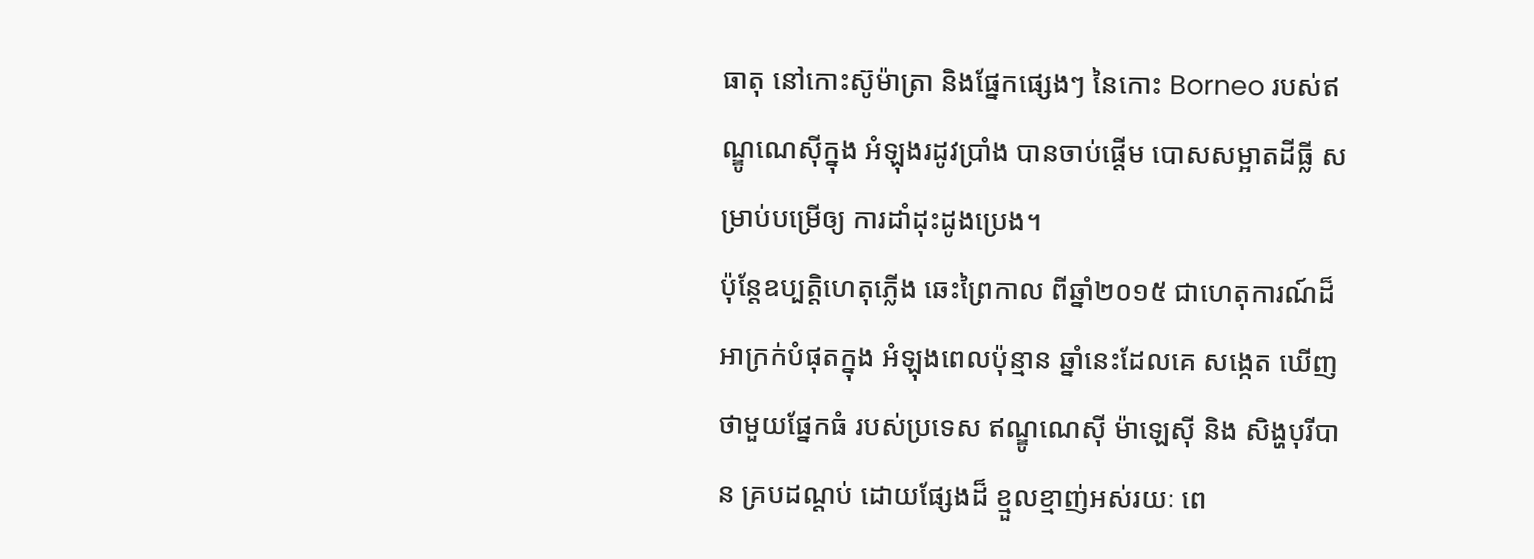ធាតុ នៅកោះស៊ូម៉ាត្រា និងផ្នែកផ្សេងៗ នៃកោះ Borneo របស់ឥណ្ឌូណេស៊ីក្នុង អំឡុងរដូវប្រាំង បានចាប់ផ្តើម បោសសម្អាតដីធ្លី សម្រាប់បម្រើឲ្យ ការដាំដុះដូងប្រេង។
ប៉ុន្តែឧប្បត្តិហេតុភ្លើង ឆេះព្រៃកាល ពីឆ្នាំ២០១៥ ជាហេតុការណ៍ដ៏ អាក្រក់បំផុតក្នុង អំឡុងពេលប៉ុន្មាន ឆ្នាំនេះដែលគេ សង្កេត ឃើញថាមួយផ្នែកធំ របស់ប្រទេស ឥណ្ឌូណេស៊ី ម៉ាឡេស៊ី និង សិង្ហបុរីបាន គ្របដណ្តប់ ដោយផ្សែងដ៏ ខ្មួលខ្មាញ់អស់រយៈ ពេ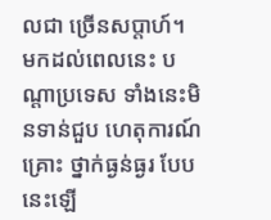លជា ច្រើនសប្តាហ៍។ មកដល់ពេលនេះ បណ្តាប្រទេស ទាំងនេះមិនទាន់ជួប ហេតុការណ៍គ្រោះ ថ្នាក់ធ្ងន់ធ្ងរ បែបនេះឡើ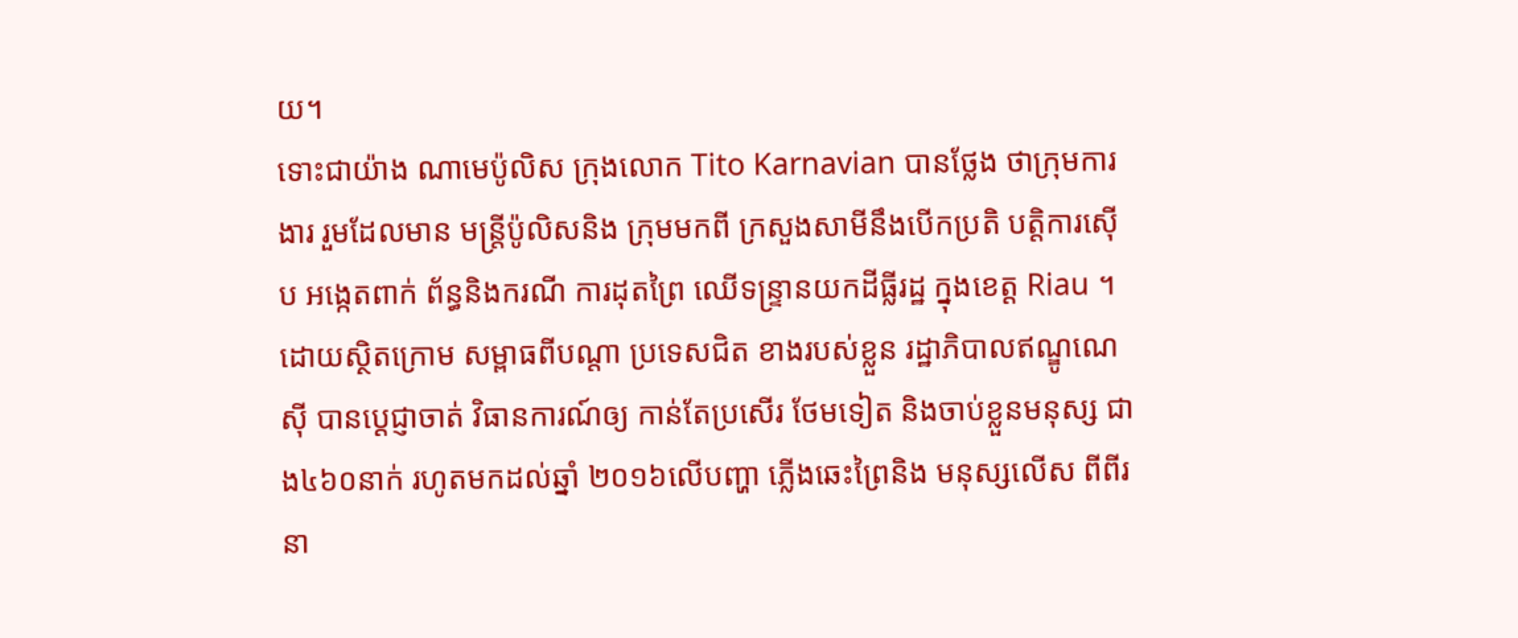យ។
ទោះជាយ៉ាង ណាមេប៉ូលិស ក្រុងលោក Tito Karnavian បានថ្លែង ថាក្រុមការងារ រួមដែលមាន មន្ត្រីប៉ូលិសនិង ក្រុមមកពី ក្រសួងសាមីនឹងបើកប្រតិ បត្តិការស៊ើប អង្កេតពាក់ ព័ន្ធនិងករណី ការដុតព្រៃ ឈើទន្ទា្រនយកដីធ្លីរដ្ឋ ក្នុងខេត្ត Riau ។ដោយស្ថិតក្រោម សម្ពាធពីបណ្តា ប្រទេសជិត ខាងរបស់ខ្លួន រដ្ឋាភិបាលឥណ្ឌូណេស៊ី បានប្តេជ្ញាចាត់ វិធានការណ៍ឲ្យ កាន់តែប្រសើរ ថែមទៀត និងចាប់ខ្លួនមនុស្ស ជាង៤៦០នាក់ រហូតមកដល់ឆ្នាំ ២០១៦លើបញ្ហា ភ្លើងឆេះព្រៃនិង មនុស្សលើស ពីពីរនា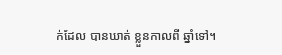ក់ដែល បានឃាត់ ខ្លួនកាលពី ឆ្នាំទៅ។